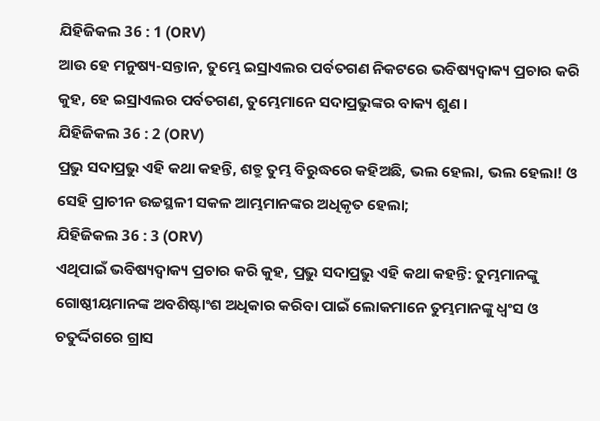ଯିହିଜିକଲ 36 : 1 (ORV)
ଆଉ ହେ ମନୁଷ୍ୟ-ସନ୍ତାନ, ତୁମ୍ଭେ ଇସ୍ରାଏଲର ପର୍ବତଗଣ ନିକଟରେ ଭବିଷ୍ୟଦ୍ବାକ୍ୟ ପ୍ରଚାର କରି କୁହ, ହେ ଇସ୍ରାଏଲର ପର୍ବତଗଣ, ତୁମ୍ଭେମାନେ ସଦାପ୍ରଭୁଙ୍କର ବାକ୍ୟ ଶୁଣ ।
ଯିହିଜିକଲ 36 : 2 (ORV)
ପ୍ରଭୁ ସଦାପ୍ରଭୁ ଏହି କଥା କହନ୍ତି, ଶତ୍ରୁ ତୁମ୍ଭ ବିରୁଦ୍ଧରେ କହିଅଛି, ଭଲ ହେଲା, ଭଲ ହେଲା! ଓ ସେହି ପ୍ରାଚୀନ ଉଚ୍ଚସ୍ଥଳୀ ସକଳ ଆମ୍ଭମାନଙ୍କର ଅଧିକୃତ ହେଲା;
ଯିହିଜିକଲ 36 : 3 (ORV)
ଏଥିପାଇଁ ଭବିଷ୍ୟଦ୍ବାକ୍ୟ ପ୍ରଚାର କରି କୁହ, ପ୍ରଭୁ ସଦାପ୍ରଭୁ ଏହି କଥା କହନ୍ତି: ତୁମ୍ଭମାନଙ୍କୁ ଗୋଷ୍ଠୀୟମାନଙ୍କ ଅବଶିଷ୍ଟାଂଶ ଅଧିକାର କରିବା ପାଇଁ ଲୋକମାନେ ତୁମ୍ଭମାନଙ୍କୁ ଧ୍ଵଂସ ଓ ଚତୁର୍ଦ୍ଦିଗରେ ଗ୍ରାସ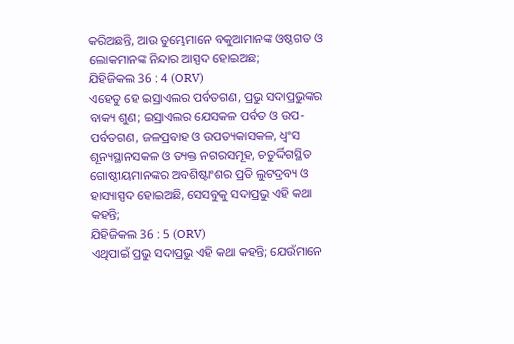କରିଅଛନ୍ତି, ଆଉ ତୁମ୍ଭେମାନେ ବକୁଆମାନଙ୍କ ଓଷ୍ଠଗତ ଓ ଲୋକମାନଙ୍କ ନିନ୍ଦାର ଆସ୍ପଦ ହୋଇଅଛ;
ଯିହିଜିକଲ 36 : 4 (ORV)
ଏହେତୁ ହେ ଇସ୍ରାଏଲର ପର୍ବତଗଣ, ପ୍ରଭୁ ସଦାପ୍ରଭୁଙ୍କର ବାକ୍ୟ ଶୁଣ; ଇସ୍ରାଏଲର ଯେସକଳ ପର୍ବତ ଓ ଉପ-ପର୍ବତଗଣ, ଜଳପ୍ରବାହ ଓ ଉପତ୍ୟକାସକଳ, ଧ୍ଵଂସ ଶୂନ୍ୟସ୍ଥାନସକଳ ଓ ତ୍ୟକ୍ତ ନଗରସମୂହ, ଚତୁର୍ଦ୍ଦିଗସ୍ଥିତ ଗୋଷ୍ଠୀୟମାନଙ୍କର ଅବଶିଷ୍ଟାଂଶର ପ୍ରତି ଲୁଟଦ୍ରବ୍ୟ ଓ ହାସ୍ୟାସ୍ପଦ ହୋଇଅଛି, ସେସବୁକୁ ସଦାପ୍ରଭୁ ଏହି କଥା କହନ୍ତି;
ଯିହିଜିକଲ 36 : 5 (ORV)
ଏଥିପାଇଁ ପ୍ରଭୁ ସଦାପ୍ରଭୁ ଏହି କଥା କହନ୍ତି; ଯେଉଁମାନେ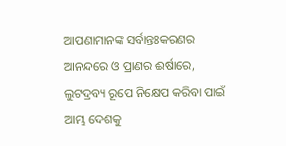ଆପଣାମାନଙ୍କ ସର୍ବାନ୍ତଃକରଣର ଆନନ୍ଦରେ ଓ ପ୍ରାଣର ଈର୍ଷାରେ, ଲୁଟଦ୍ରବ୍ୟ ରୂପେ ନିକ୍ଷେପ କରିବା ପାଇଁ ଆମ୍ଭ ଦେଶକୁ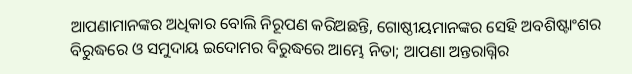ଆପଣାମାନଙ୍କର ଅଧିକାର ବୋଲି ନିରୂପଣ କରିଅଛନ୍ତି, ଗୋଷ୍ଠୀୟମାନଙ୍କର ସେହି ଅବଶିଷ୍ଟାଂଶର ବିରୁଦ୍ଧରେ ଓ ସମୁଦାୟ ଇଦୋମର ବିରୁଦ୍ଧରେ ଆମ୍ଭେ ନିତା; ଆପଣା ଅନ୍ତରାଗ୍ନିର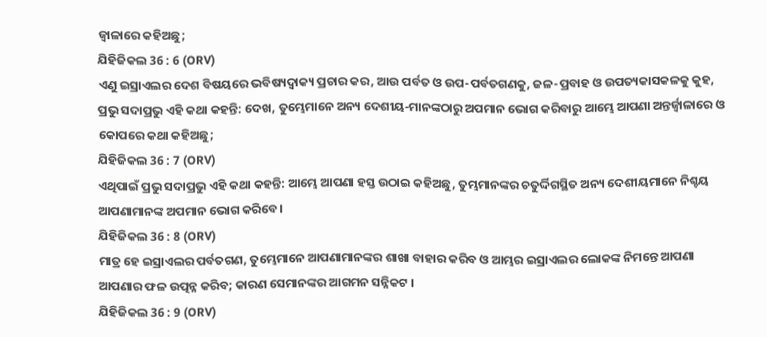ଜ୍ଵାଳାରେ କହିଅଛୁ;
ଯିହିଜିକଲ 36 : 6 (ORV)
ଏଣୁ ଇସ୍ରାଏଲର ଦେଶ ବିଷୟରେ ଭବିଷ୍ୟଦ୍ବାକ୍ୟ ପ୍ରଚାର କର, ଆଉ ପର୍ବତ ଓ ଉପ-ପର୍ବତଗଣକୁ, ଜଳ-ପ୍ରବାହ ଓ ଉପତ୍ୟକାସକଳକୁ କୁହ, ପ୍ରଭୁ ସଦାପ୍ରଭୁ ଏହି କଥା କହନ୍ତି: ଦେଖ, ତୁମ୍ଭେମାନେ ଅନ୍ୟ ଦେଶୀୟ-ମାନଙ୍କଠାରୁ ଅପମାନ ଭୋଗ କରିବାରୁ ଆମ୍ଭେ ଆପଣା ଅନ୍ତର୍ଜ୍ଵାଳାରେ ଓ କୋପରେ କଥା କହିଅଛୁ;
ଯିହିଜିକଲ 36 : 7 (ORV)
ଏଥିପାଇଁ ପ୍ରଭୁ ସଦାପ୍ରଭୁ ଏହି କଥା କହନ୍ତି: ଆମ୍ଭେ ଆପଣା ହସ୍ତ ଉଠାଇ କହିଅଛୁ, ତୁମ୍ଭମାନଙ୍କର ଚତୁର୍ଦ୍ଦିଗସ୍ଥିତ ଅନ୍ୟ ଦେଶୀୟମାନେ ନିଶ୍ଚୟ ଆପଣାମାନଙ୍କ ଅପମାନ ଭୋଗ କରିବେ।
ଯିହିଜିକଲ 36 : 8 (ORV)
ମାତ୍ର ହେ ଇସ୍ରାଏଲର ପର୍ବତଗଣ, ତୁମ୍ଭେମାନେ ଆପଣାମାନଙ୍କର ଶାଖା ବାହାର କରିବ ଓ ଆମ୍ଭର ଇସ୍ରାଏଲର ଲୋକଙ୍କ ନିମନ୍ତେ ଆପଣା ଆପଣାର ଫଳ ଉତ୍ପନ୍ନ କରିବ; କାରଣ ସେମାନଙ୍କର ଆଗମନ ସନ୍ନିକଟ ।
ଯିହିଜିକଲ 36 : 9 (ORV)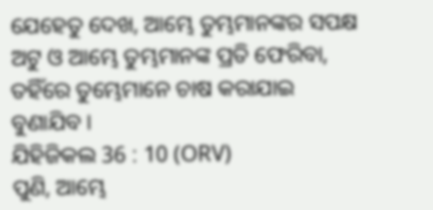ଯେହେତୁ ଦେଖ, ଆମ୍ଭେ ତୁମ୍ଭମାନଙ୍କର ସପକ୍ଷ ଅଟୁ ଓ ଆମ୍ଭେ ତୁମ୍ଭମାନଙ୍କ ପ୍ରତି ଫେରିବା, ତହିଁରେ ତୁମ୍ଭେମାନେ ଚାଷ କରାଯାଇ ବୁଣାଯିବ ।
ଯିହିଜିକଲ 36 : 10 (ORV)
ପୁଣି, ଆମ୍ଭେ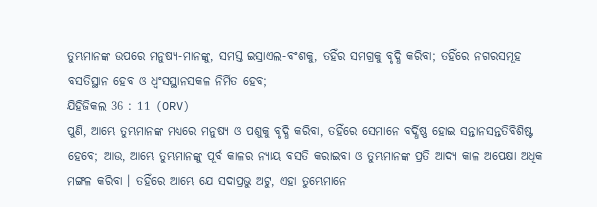ତୁମ୍ଭମାନଙ୍କ ଉପରେ ମନୁଷ୍ୟ-ମାନଙ୍କୁ, ସମସ୍ତ ଇସ୍ରାଏଲ-ବଂଶକୁ, ତହିଁର ସମଗ୍ରକୁ ବୃଦ୍ଧି କରିବା; ତହିଁରେ ନଗରସମୂହ ବସତିସ୍ଥାନ ହେବ ଓ ଧ୍ଵଂସସ୍ଥାନସକଳ ନିର୍ମିତ ହେବ;
ଯିହିଜିକଲ 36 : 11 (ORV)
ପୁଣି, ଆମ୍ଭେ ତୁମ୍ଭମାନଙ୍କ ମଧ୍ୟରେ ମନୁଷ୍ୟ ଓ ପଶୁକୁ ବୃଦ୍ଧି କରିବା, ତହିଁରେ ସେମାନେ ବର୍ଦ୍ଧିଷ୍ଣ ହୋଇ ସନ୍ତାନସନ୍ତତିବିଶିଷ୍ଟ ହେବେ; ଆଉ, ଆମ୍ଭେ ତୁମ୍ଭମାନଙ୍କୁ ପୂର୍ବ କାଳର ନ୍ୟାୟ ବସତି କରାଇବା ଓ ତୁମ୍ଭମାନଙ୍କ ପ୍ରତି ଆଦ୍ୟ କାଳ ଅପେକ୍ଷା ଅଧିକ ମଙ୍ଗଳ କରିବା । ତହିଁରେ ଆମ୍ଭେ ଯେ ସଦାପ୍ରଭୁ ଅଟୁ, ଏହା ତୁମ୍ଭେମାନେ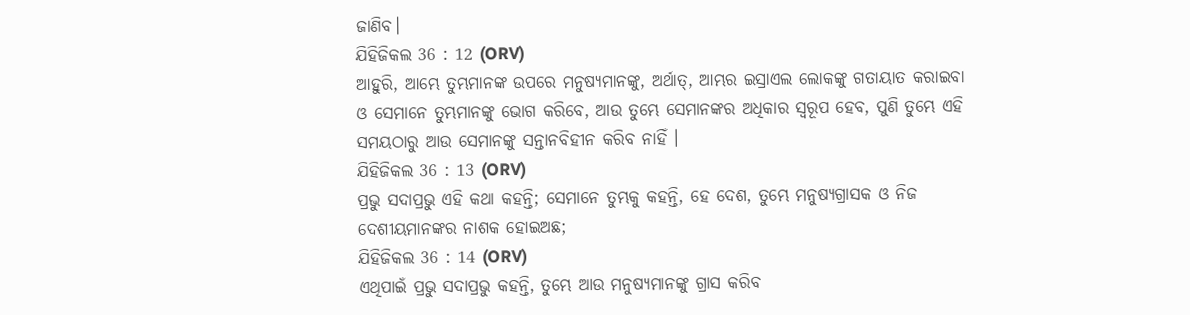ଜାଣିବ।
ଯିହିଜିକଲ 36 : 12 (ORV)
ଆହୁରି, ଆମ୍ଭେ ତୁମ୍ଭମାନଙ୍କ ଉପରେ ମନୁଷ୍ୟମାନଙ୍କୁ, ଅର୍ଥାତ୍, ଆମ୍ଭର ଇସ୍ରାଏଲ ଲୋକଙ୍କୁ ଗତାୟାତ କରାଇବା ଓ ସେମାନେ ତୁମ୍ଭମାନଙ୍କୁ ଭୋଗ କରିବେ, ଆଉ ତୁମ୍ଭେ ସେମାନଙ୍କର ଅଧିକାର ସ୍ଵରୂପ ହେବ, ପୁଣି ତୁମ୍ଭେ ଏହି ସମୟଠାରୁ ଆଉ ସେମାନଙ୍କୁ ସନ୍ତାନବିହୀନ କରିବ ନାହିଁ ।
ଯିହିଜିକଲ 36 : 13 (ORV)
ପ୍ରଭୁ ସଦାପ୍ରଭୁ ଏହି କଥା କହନ୍ତି; ସେମାନେ ତୁମ୍ଭକୁ କହନ୍ତି, ହେ ଦେଶ, ତୁମ୍ଭେ ମନୁଷ୍ୟଗ୍ରାସକ ଓ ନିଜ ଦେଶୀୟମାନଙ୍କର ନାଶକ ହୋଇଅଛ;
ଯିହିଜିକଲ 36 : 14 (ORV)
ଏଥିପାଇଁ ପ୍ରଭୁ ସଦାପ୍ରଭୁ କହନ୍ତି, ତୁମ୍ଭେ ଆଉ ମନୁଷ୍ୟମାନଙ୍କୁ ଗ୍ରାସ କରିବ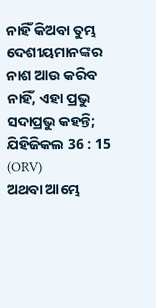ନାହିଁ କିଅବା ତୁମ୍ଭ ଦେଶୀୟମାନଙ୍କର ନାଶ ଆଉ କରିବ ନାହିଁ, ଏହା ପ୍ରଭୁ ସଦାପ୍ରଭୁ କହନ୍ତି;
ଯିହିଜିକଲ 36 : 15 (ORV)
ଅଥବା ଆମ୍ଭେ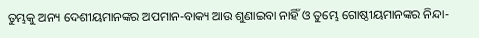ତୁମ୍ଭକୁ ଅନ୍ୟ ଦେଶୀୟମାନଙ୍କର ଅପମାନ-ବାକ୍ୟ ଆଉ ଶୁଣାଇବା ନାହିଁ ଓ ତୁମ୍ଭେ ଗୋଷ୍ଠୀୟମାନଙ୍କର ନିନ୍ଦା-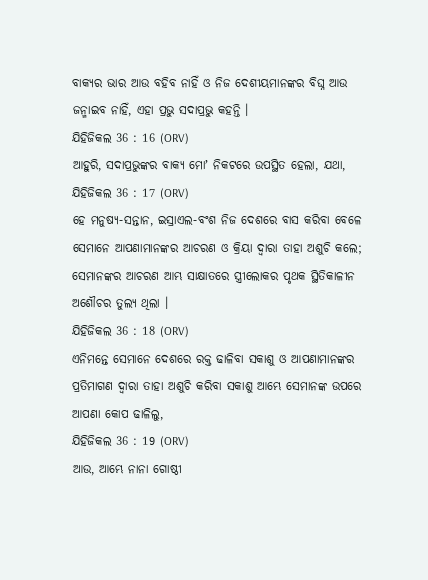ବାକ୍ୟର ଭାର ଆଉ ବହିବ ନାହିଁ ଓ ନିଜ ଦେଶୀୟମାନଙ୍କର ବିଘ୍ନ ଆଉ ଜନ୍ମାଇବ ନାହିଁ, ଏହା ପ୍ରଭୁ ସଦାପ୍ରଭୁ କହନ୍ତି ।
ଯିହିଜିକଲ 36 : 16 (ORV)
ଆହୁରି, ସଦାପ୍ରଭୁଙ୍କର ବାକ୍ୟ ମୋʼ ନିକଟରେ ଉପସ୍ଥିତ ହେଲା, ଯଥା,
ଯିହିଜିକଲ 36 : 17 (ORV)
ହେ ମନୁଷ୍ୟ-ସନ୍ତାନ, ଇସ୍ରାଏଲ-ବଂଶ ନିଜ ଦେଶରେ ବାସ କରିବା ବେଳେ ସେମାନେ ଆପଣାମାନଙ୍କର ଆଚରଣ ଓ କ୍ରିୟା ଦ୍ଵାରା ତାହା ଅଶୁଚି କଲେ; ସେମାନଙ୍କର ଆଚରଣ ଆମ୍ଭ ସାକ୍ଷାତରେ ସ୍ତ୍ରୀଲୋକର ପୃଥକ ସ୍ଥିତିକାଳୀନ ଅଶୌଚର ତୁଲ୍ୟ ଥିଲା ।
ଯିହିଜିକଲ 36 : 18 (ORV)
ଏନିମନ୍ତେ ସେମାନେ ଦେଶରେ ରକ୍ତ ଢାଳିବା ସକାଶୁ ଓ ଆପଣାମାନଙ୍କର ପ୍ରତିମାଗଣ ଦ୍ଵାରା ତାହା ଅଶୁଚି କରିବା ସକାଶୁ ଆମ୍ଭେ ସେମାନଙ୍କ ଉପରେ ଆପଣା କୋପ ଢାଳିଲୁ,
ଯିହିଜିକଲ 36 : 19 (ORV)
ଆଉ, ଆମ୍ଭେ ନାନା ଗୋଷ୍ଠୀ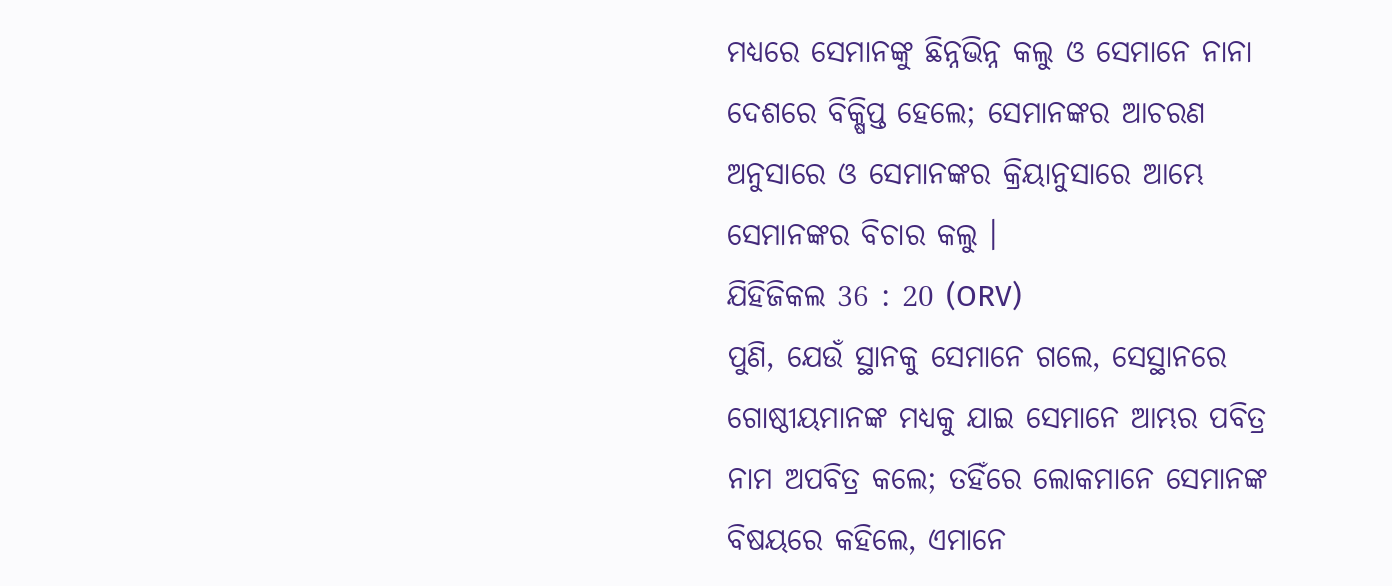ମଧ୍ୟରେ ସେମାନଙ୍କୁ ଛିନ୍ନଭିନ୍ନ କଲୁ ଓ ସେମାନେ ନାନା ଦେଶରେ ବିକ୍ଷିପ୍ତ ହେଲେ; ସେମାନଙ୍କର ଆଚରଣ ଅନୁସାରେ ଓ ସେମାନଙ୍କର କ୍ରିୟାନୁସାରେ ଆମ୍ଭେ ସେମାନଙ୍କର ବିଚାର କଲୁ ।
ଯିହିଜିକଲ 36 : 20 (ORV)
ପୁଣି, ଯେଉଁ ସ୍ଥାନକୁ ସେମାନେ ଗଲେ, ସେସ୍ଥାନରେ ଗୋଷ୍ଠୀୟମାନଙ୍କ ମଧ୍ୟକୁ ଯାଇ ସେମାନେ ଆମ୍ଭର ପବିତ୍ର ନାମ ଅପବିତ୍ର କଲେ; ତହିଁରେ ଲୋକମାନେ ସେମାନଙ୍କ ବିଷୟରେ କହିଲେ, ଏମାନେ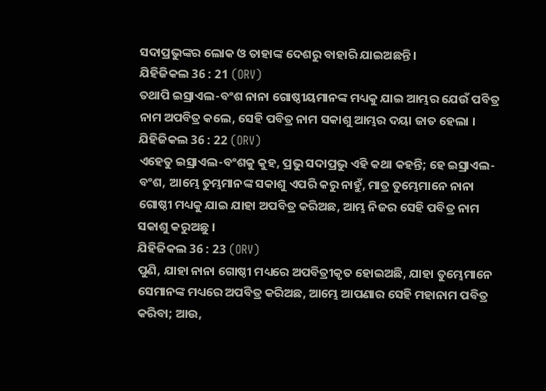ସଦାପ୍ରଭୁଙ୍କର ଲୋକ ଓ ତାହାଙ୍କ ଦେଶରୁ ବାହାରି ଯାଇଅଛନ୍ତି ।
ଯିହିଜିକଲ 36 : 21 (ORV)
ତଥାପି ଇସ୍ରାଏଲ-ବଂଶ ନାନା ଗୋଷ୍ଠୀୟମାନଙ୍କ ମଧ୍ୟକୁ ଯାଇ ଆମ୍ଭର ଯେଉଁ ପବିତ୍ର ନାମ ଅପବିତ୍ର କଲେ, ସେହି ପବିତ୍ର ନାମ ସକାଶୁ ଆମ୍ଭର ଦୟା ଜାତ ହେଲା ।
ଯିହିଜିକଲ 36 : 22 (ORV)
ଏହେତୁ ଇସ୍ରାଏଲ-ବଂଶକୁ କୁହ, ପ୍ରଭୁ ସଦାପ୍ରଭୁ ଏହି କଥା କହନ୍ତି; ହେ ଇସ୍ରାଏଲ-ବଂଶ, ଆମ୍ଭେ ତୁମ୍ଭମାନଙ୍କ ସକାଶୁ ଏପରି କରୁ ନାହୁଁ, ମାତ୍ର ତୁମ୍ଭେମାନେ ନାନା ଗୋଷ୍ଠୀ ମଧ୍ୟକୁ ଯାଇ ଯାହା ଅପବିତ୍ର କରିଅଛ, ଆମ୍ଭ ନିଜର ସେହି ପବିତ୍ର ନାମ ସକାଶୁ କରୁଅଛୁ ।
ଯିହିଜିକଲ 36 : 23 (ORV)
ପୁଣି, ଯାହା ନାନା ଗୋଷ୍ଠୀ ମଧ୍ୟରେ ଅପବିତ୍ରୀକୃତ ହୋଇଅଛି, ଯାହା ତୁମ୍ଭେମାନେ ସେମାନଙ୍କ ମଧ୍ୟରେ ଅପବିତ୍ର କରିଅଛ, ଆମ୍ଭେ ଆପଣାର ସେହି ମହାନାମ ପବିତ୍ର କରିବା; ଆଉ,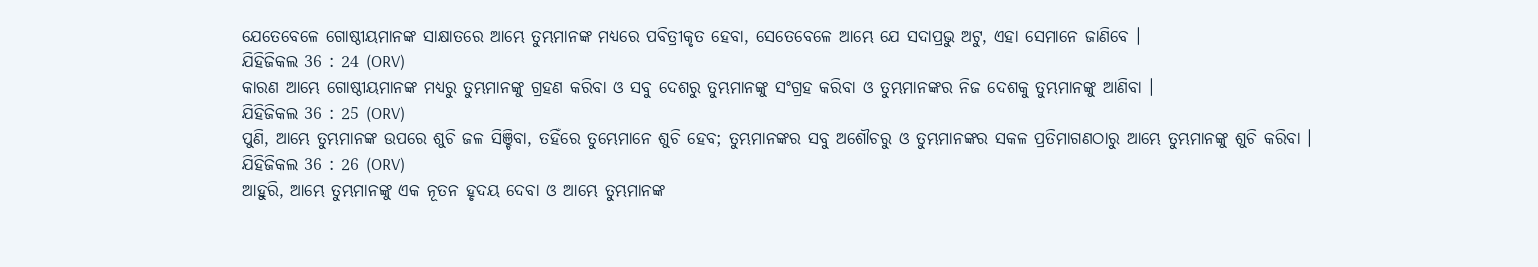ଯେତେବେଳେ ଗୋଷ୍ଠୀୟମାନଙ୍କ ସାକ୍ଷାତରେ ଆମ୍ଭେ ତୁମ୍ଭମାନଙ୍କ ମଧ୍ୟରେ ପବିତ୍ରୀକୃତ ହେବା, ସେତେବେଳେ ଆମ୍ଭେ ଯେ ସଦାପ୍ରଭୁ ଅଟୁ, ଏହା ସେମାନେ ଜାଣିବେ ।
ଯିହିଜିକଲ 36 : 24 (ORV)
କାରଣ ଆମ୍ଭେ ଗୋଷ୍ଠୀୟମାନଙ୍କ ମଧ୍ୟରୁ ତୁମ୍ଭମାନଙ୍କୁ ଗ୍ରହଣ କରିବା ଓ ସବୁ ଦେଶରୁ ତୁମ୍ଭମାନଙ୍କୁ ସଂଗ୍ରହ କରିବା ଓ ତୁମ୍ଭମାନଙ୍କର ନିଜ ଦେଶକୁ ତୁମ୍ଭମାନଙ୍କୁ ଆଣିବା ।
ଯିହିଜିକଲ 36 : 25 (ORV)
ପୁଣି, ଆମ୍ଭେ ତୁମ୍ଭମାନଙ୍କ ଉପରେ ଶୁଚି ଜଳ ସିଞ୍ଚିବା, ତହିଁରେ ତୁମ୍ଭେମାନେ ଶୁଚି ହେବ; ତୁମ୍ଭମାନଙ୍କର ସବୁ ଅଶୌଚରୁ ଓ ତୁମ୍ଭମାନଙ୍କର ସକଳ ପ୍ରତିମାଗଣଠାରୁ ଆମ୍ଭେ ତୁମ୍ଭମାନଙ୍କୁ ଶୁଚି କରିବା ।
ଯିହିଜିକଲ 36 : 26 (ORV)
ଆହୁରି, ଆମ୍ଭେ ତୁମ୍ଭମାନଙ୍କୁ ଏକ ନୂତନ ହୃଦୟ ଦେବା ଓ ଆମ୍ଭେ ତୁମ୍ଭମାନଙ୍କ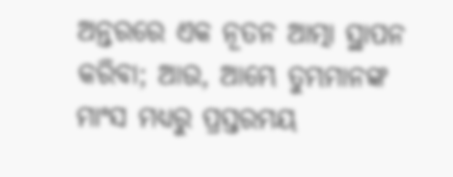ଅନ୍ତରରେ ଏକ ନୂତନ ଆତ୍ମା ସ୍ଥାପନ କରିବା; ଆଉ, ଆମ୍ଭେ ତୁମ୍ଭମାନଙ୍କ ମାଂସ ମଧ୍ୟରୁ ପ୍ରସ୍ତରମୟ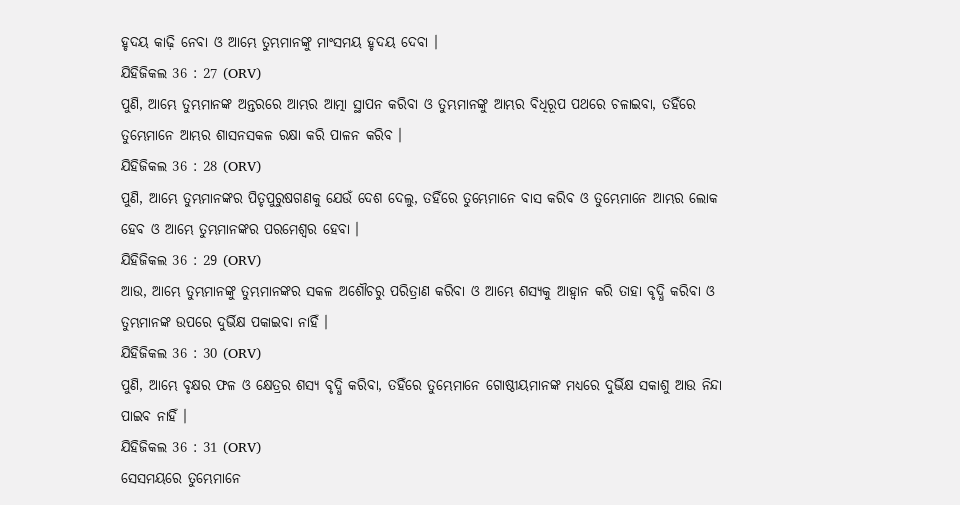ହୃଦୟ କାଢ଼ି ନେବା ଓ ଆମ୍ଭେ ତୁମ୍ଭମାନଙ୍କୁ ମାଂସମୟ ହୃଦୟ ଦେବା ।
ଯିହିଜିକଲ 36 : 27 (ORV)
ପୁଣି, ଆମ୍ଭେ ତୁମ୍ଭମାନଙ୍କ ଅନ୍ତରରେ ଆମ୍ଭର ଆତ୍ମା ସ୍ଥାପନ କରିବା ଓ ତୁମ୍ଭମାନଙ୍କୁ ଆମ୍ଭର ବିଧିରୂପ ପଥରେ ଚଳାଇବା, ତହିଁରେ ତୁମ୍ଭେମାନେ ଆମ୍ଭର ଶାସନସକଳ ରକ୍ଷା କରି ପାଳନ କରିବ ।
ଯିହିଜିକଲ 36 : 28 (ORV)
ପୁଣି, ଆମ୍ଭେ ତୁମ୍ଭମାନଙ୍କର ପିତୃପୁରୁଷଗଣକୁ ଯେଉଁ ଦେଶ ଦେଲୁ, ତହିଁରେ ତୁମ୍ଭେମାନେ ବାସ କରିବ ଓ ତୁମ୍ଭେମାନେ ଆମ୍ଭର ଲୋକ ହେବ ଓ ଆମ୍ଭେ ତୁମ୍ଭମାନଙ୍କର ପରମେଶ୍ଵର ହେବା ।
ଯିହିଜିକଲ 36 : 29 (ORV)
ଆଉ, ଆମ୍ଭେ ତୁମ୍ଭମାନଙ୍କୁ ତୁମ୍ଭମାନଙ୍କର ସକଳ ଅଶୌଚରୁ ପରିତ୍ରାଣ କରିବା ଓ ଆମ୍ଭେ ଶସ୍ୟକୁ ଆହ୍ଵାନ କରି ତାହା ବୃଦ୍ଧି କରିବା ଓ ତୁମ୍ଭମାନଙ୍କ ଉପରେ ଦୁର୍ଭିକ୍ଷ ପକାଇବା ନାହିଁ ।
ଯିହିଜିକଲ 36 : 30 (ORV)
ପୁଣି, ଆମ୍ଭେ ବୃକ୍ଷର ଫଳ ଓ କ୍ଷେତ୍ରର ଶସ୍ୟ ବୃଦ୍ଧି କରିବା, ତହିଁରେ ତୁମ୍ଭେମାନେ ଗୋଷ୍ଠୀୟମାନଙ୍କ ମଧ୍ୟରେ ଦୁର୍ଭିକ୍ଷ ସକାଶୁ ଆଉ ନିନ୍ଦା ପାଇବ ନାହିଁ ।
ଯିହିଜିକଲ 36 : 31 (ORV)
ସେସମୟରେ ତୁମ୍ଭେମାନେ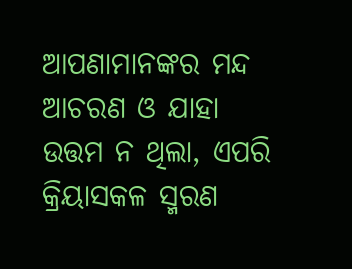ଆପଣାମାନଙ୍କର ମନ୍ଦ ଆଚରଣ ଓ ଯାହା ଉତ୍ତମ ନ ଥିଲା, ଏପରି କ୍ରିୟାସକଳ ସ୍ମରଣ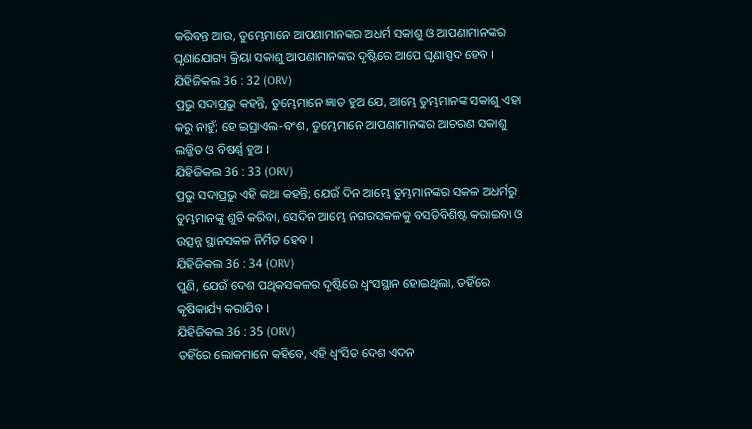କରିବନ୍ତ ଆଉ, ତୁମ୍ଭେମାନେ ଆପଣାମାନଙ୍କର ଅଧର୍ମ ସକାଶୁ ଓ ଆପଣାମାନଙ୍କର ଘୃଣାଯୋଗ୍ୟ କ୍ରିୟା ସକାଶୁ ଆପଣାମାନଙ୍କର ଦୃଷ୍ଟିରେ ଆପେ ଘୃଣାସ୍ପଦ ହେବ ।
ଯିହିଜିକଲ 36 : 32 (ORV)
ପ୍ରଭୁ ସଦାପ୍ରଭୁ କହନ୍ତି, ତୁମ୍ଭେମାନେ ଜ୍ଞାତ ହୁଅ ଯେ, ଆମ୍ଭେ ତୁମ୍ଭମାନଙ୍କ ସକାଶୁ ଏହା କରୁ ନାହୁଁ; ହେ ଇସ୍ରାଏଲ-ବଂଶ, ତୁମ୍ଭେମାନେ ଆପଣାମାନଙ୍କର ଆଚରଣ ସକାଶୁ ଲଜ୍ଜିତ ଓ ବିଷର୍ଣ୍ଣ ହୁଅ ।
ଯିହିଜିକଲ 36 : 33 (ORV)
ପ୍ରଭୁ ସଦାପ୍ରଭୁ ଏହି କଥା କହନ୍ତି; ଯେଉଁ ଦିନ ଆମ୍ଭେ ତୁମ୍ଭମାନଙ୍କର ସକଳ ଅଧର୍ମରୁ ତୁମ୍ଭମାନଙ୍କୁ ଶୁଚି କରିବା, ସେଦିନ ଆମ୍ଭେ ନଗରସକଳକୁ ବସତିବିଶିଷ୍ଟ କରାଇବା ଓ ଉତ୍ସନ୍ନ ସ୍ଥାନସକଳ ନିର୍ମିତ ହେବ ।
ଯିହିଜିକଲ 36 : 34 (ORV)
ପୁଣି, ଯେଉଁ ଦେଶ ପଥିକସକଳର ଦୃଷ୍ଟିରେ ଧ୍ଵଂସସ୍ଥାନ ହୋଇଥିଲା, ତହିଁରେ କୃଷିକାର୍ଯ୍ୟ କରାଯିବ ।
ଯିହିଜିକଲ 36 : 35 (ORV)
ତହିଁରେ ଲୋକମାନେ କହିବେ, ଏହି ଧ୍ଵଂସିତ ଦେଶ ଏଦନ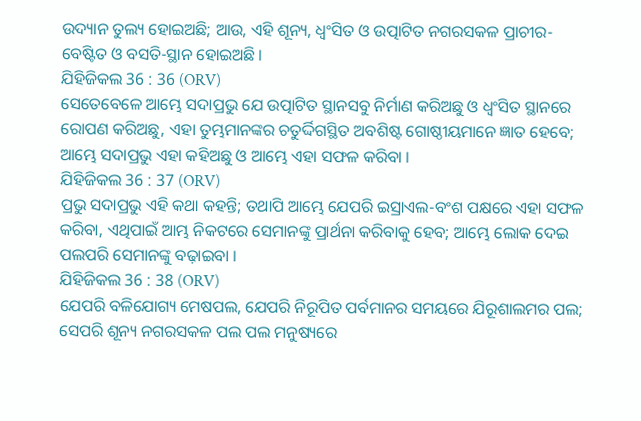ଉଦ୍ୟାନ ତୁଲ୍ୟ ହୋଇଅଛି; ଆଉ, ଏହି ଶୂନ୍ୟ, ଧ୍ଵଂସିତ ଓ ଉତ୍ପାଟିତ ନଗରସକଳ ପ୍ରାଚୀର-ବେଷ୍ଟିତ ଓ ବସତି-ସ୍ଥାନ ହୋଇଅଛି ।
ଯିହିଜିକଲ 36 : 36 (ORV)
ସେତେବେଳେ ଆମ୍ଭେ ସଦାପ୍ରଭୁ ଯେ ଉତ୍ପାଟିତ ସ୍ଥାନସବୁ ନିର୍ମାଣ କରିଅଛୁ ଓ ଧ୍ଵଂସିତ ସ୍ଥାନରେ ରୋପଣ କରିଅଛୁ, ଏହା ତୁମ୍ଭମାନଙ୍କର ଚତୁର୍ଦ୍ଦିଗସ୍ଥିତ ଅବଶିଷ୍ଟ ଗୋଷ୍ଠୀୟମାନେ ଜ୍ଞାତ ହେବେ; ଆମ୍ଭେ ସଦାପ୍ରଭୁ ଏହା କହିଅଛୁ ଓ ଆମ୍ଭେ ଏହା ସଫଳ କରିବା ।
ଯିହିଜିକଲ 36 : 37 (ORV)
ପ୍ରଭୁ ସଦାପ୍ରଭୁ ଏହି କଥା କହନ୍ତି; ତଥାପି ଆମ୍ଭେ ଯେପରି ଇସ୍ରାଏଲ-ବଂଶ ପକ୍ଷରେ ଏହା ସଫଳ କରିବା, ଏଥିପାଇଁ ଆମ୍ଭ ନିକଟରେ ସେମାନଙ୍କୁ ପ୍ରାର୍ଥନା କରିବାକୁ ହେବ; ଆମ୍ଭେ ଲୋକ ଦେଇ ପଲପରି ସେମାନଙ୍କୁ ବଢ଼ାଇବା ।
ଯିହିଜିକଲ 36 : 38 (ORV)
ଯେପରି ବଳିଯୋଗ୍ୟ ମେଷପଲ, ଯେପରି ନିରୂପିତ ପର୍ବମାନର ସମୟରେ ଯିରୂଶାଲମର ପଲ; ସେପରି ଶୂନ୍ୟ ନଗରସକଳ ପଲ ପଲ ମନୁଷ୍ୟରେ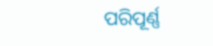ପରିପୂର୍ଣ୍ଣ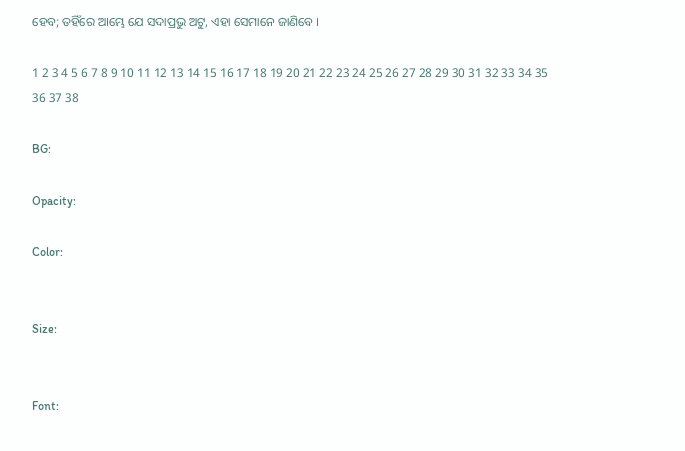ହେବ; ତହିଁରେ ଆମ୍ଭେ ଯେ ସଦାପ୍ରଭୁ ଅଟୁ, ଏହା ସେମାନେ ଜାଣିବେ ।

1 2 3 4 5 6 7 8 9 10 11 12 13 14 15 16 17 18 19 20 21 22 23 24 25 26 27 28 29 30 31 32 33 34 35 36 37 38

BG:

Opacity:

Color:


Size:


Font: